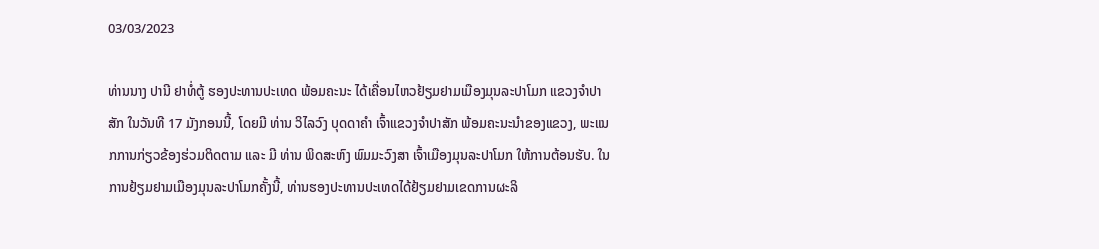03/03/2023

ທ່ານນາງ ປານີ ຢາທໍ່ຕູ້ ຮອງປະທານປະເທດ ພ້ອມຄະນະ ໄດ້ເຄື່ອນໄຫວຢ້ຽມຢາມເມືອງມຸນລະປາໂມກ ແຂວງຈຳປາສັກ ໃນວັນທີ 17 ມັງກອນນີ້, ໂດຍມີ ທ່ານ ວິໄລວົງ ບຸດດາຄຳ ເຈົ້າແຂວງຈຳປາສັກ ພ້ອມຄະນະນຳຂອງແຂວງ, ພະແນກການກ່ຽວຂ້ອງຮ່ວມຕິດຕາມ ແລະ ມີ ທ່ານ ພິດສະຫົງ ພົມມະວົງສາ ເຈົ້າເມືອງມຸນລະປາໂມກ ໃຫ້ການຕ້ອນຮັບ. ໃນການຢ້ຽມຢາມເມືອງມຸນລະປາໂມກຄັ້ງນີ້, ທ່ານຮອງປະທານປະເທດໄດ້ຢ້ຽມຢາມເຂດການຜະລິ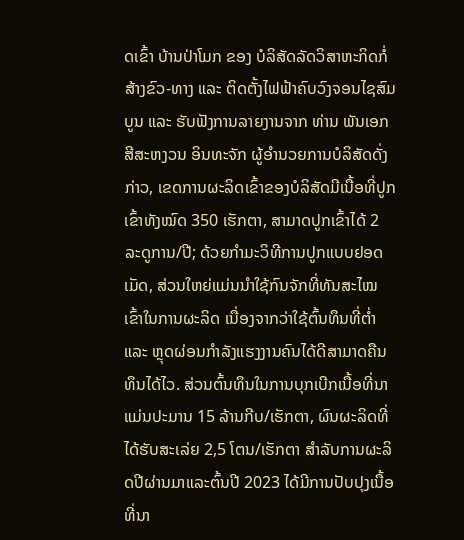ດເຂົ້າ ບ້ານປ່າໂມກ ຂອງ ບໍລິສັດລັດວິສາຫະກິດກໍ່ສ້າງຂົວ-ທາງ ແລະ ຕິດຕັ້ງໄຟຟ້າຄົບວົງຈອນໄຊສົມບູນ ແລະ ຮັບຟັງການລາຍງານຈາກ ທ່ານ ພັນເອກ ສີສະຫງວນ ອິນທະຈັກ ຜູ້ອຳນວຍການບໍລິສັດດັ່ງກ່າວ, ເຂດການຜະລິດເຂົ້າຂອງບໍລິສັດມີເນື້ອທີ່ປູກເຂົ້າທັງໝົດ 350 ເຮັກຕາ, ສາມາດປູກເຂົ້າໄດ້ 2 ລະດູການ/ປີ; ດ້ວຍກຳມະວິທີການປູກແບບຢອດເມັດ, ສ່ວນໃຫຍ່ແມ່ນນໍາໃຊ້ກົນຈັກທີ່ທັນສະໄໝເຂົ້າໃນການຜະລິດ ເນື່ອງຈາກວ່າໃຊ້ຕົ້ນທຶນທີ່ຕໍ່າ ແລະ ຫຼຸດຜ່ອນກໍາລັງແຮງງານຄົນໄດ້ດີສາມາດຄືນທຶນໄດ້ໄວ. ສ່ວນຕົ້ນທຶນໃນການບຸກເບີກເນື້ອທີ່ນາແມ່ນປະມານ 15 ລ້ານກີບ/ເຮັກຕາ, ຜົນຜະລິດທີ່ໄດ້ຮັບສະເລ່ຍ 2,5 ໂຕນ/ເຮັກຕາ ສຳລັບການຜະລິດປີຜ່ານມາແລະຕົ້ນປີ 2023 ໄດ້ມີການປັບປຸງເນື້ອທີ່ນາ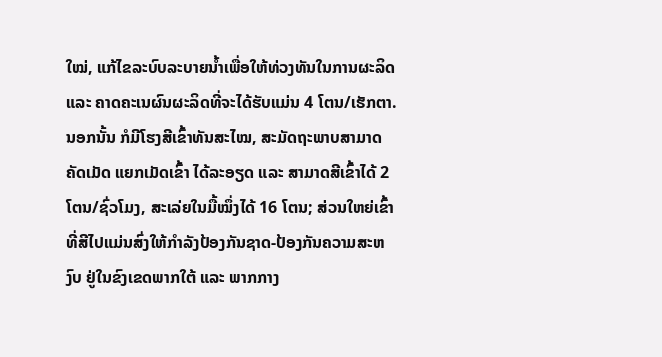ໃໝ່, ແກ້ໄຂລະບົບລະບາຍນໍ້າເພື່ອໃຫ້ທ່ວງທັນໃນການຜະລິດ ແລະ ຄາດຄະເນຜົນຜະລິດທີ່ຈະໄດ້ຮັບແມ່ນ 4 ໂຕນ/ເຮັກຕາ. ນອກນັ້ນ ກໍມີໂຮງສີເຂົ້າທັນສະໄໝ, ສະມັດຖະພາບສາມາດຄັດເມັດ ແຍກເມັດເຂົ້າ ໄດ້ລະອຽດ ແລະ ສາມາດສີເຂົ້າໄດ້ 2 ໂຕນ/ຊົ່ວໂມງ, ສະເລ່ຍໃນມື້ໝຶ່ງໄດ້ 16 ໂຕນ; ສ່ວນໃຫຍ່ເຂົ້າທີ່ສີໄປແມ່ນສົ່ງໃຫ້ກຳລັງປ້ອງກັນຊາດ-ປ້ອງກັນຄວາມສະຫງົບ ຢູ່ໃນຂົງເຂດພາກໃຕ້ ແລະ ພາກກາງ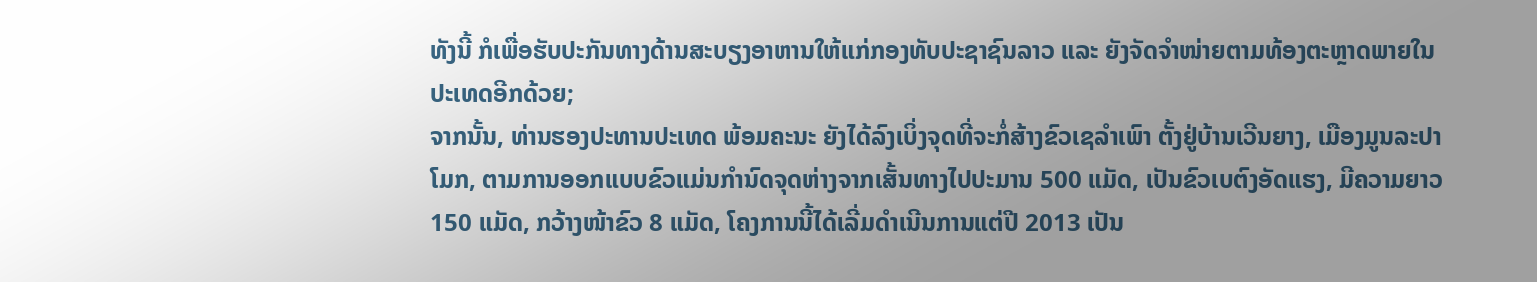ທັງນີ້ ກໍເພື່ອຮັບປະກັນທາງດ້ານສະບຽງອາຫານໃຫ້ແກ່ກອງທັບປະຊາຊົນລາວ ແລະ ຍັງຈັດຈຳໜ່າຍຕາມທ້ອງຕະຫຼາດພາຍໃນປະເທດອີກດ້ວຍ;
ຈາກນັ້ນ, ທ່ານຮອງປະທານປະເທດ ພ້ອມຄະນະ ຍັງໄດ້ລົງເບິ່ງຈຸດທີ່ຈະກໍ່ສ້າງຂົວເຊລຳເພົາ ຕັ້ງຢູ່ບ້ານເວີນຍາງ, ເມືອງມູນລະປາໂມກ, ຕາມການອອກແບບຂົວແມ່ນກຳນົດຈຸດຫ່າງຈາກເສັ້ນທາງໄປປະມານ 500 ແມັດ, ເປັນຂົວເບຕົງອັດແຮງ, ມີຄວາມຍາວ 150 ແມັດ, ກວ້າງໜ້າຂົວ 8 ແມັດ, ໂຄງການນີ້ໄດ້ເລີ່ມດຳເນີນການແຕ່ປີ 2013 ເປັນ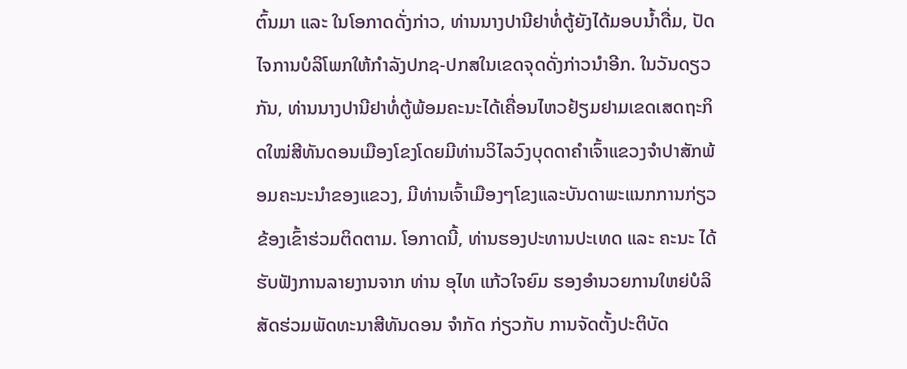ຕົ້ນມາ ແລະ ໃນໂອກາດດັ່ງກ່າວ, ທ່ານນາງປານີຢາທໍ່ຕູ້ຍັງໄດ້ມອບນ້ຳດື່ມ, ປັດໄຈການບໍລິໂພກໃຫ້ກຳລັງປກຊ-ປກສໃນເຂດຈຸດດັ່ງກ່າວນຳອີກ. ໃນວັນດຽວກັນ, ທ່ານນາງປານີຢາທໍ່ຕູ້ພ້ອມຄະນະໄດ້ເຄື່ອນໄຫວຢ້ຽມຢາມເຂດເສດຖະກິດໃໝ່ສີທັນດອນເມືອງໂຂງໂດຍມີທ່ານວິໄລວົງບຸດດາຄຳເຈົ້າແຂວງຈຳປາສັກພ້ອມຄະນະນຳຂອງແຂວງ, ມີທ່ານເຈົ້າເມືອງໆໂຂງແລະບັນດາພະແນກການກ່ຽວຂ້ອງເຂົ້າຮ່ວມຕິດຕາມ. ໂອກາດນີ້, ທ່ານຮອງປະທານປະເທດ ແລະ ຄະນະ ໄດ້ຮັບຟັງການລາຍງານຈາກ ທ່ານ ອຸໄທ ແກ້ວໃຈຍົມ ຮອງອຳນວຍການໃຫຍ່ບໍລິສັດຮ່ວມພັດທະນາສີທັນດອນ ຈຳກັດ ກ່ຽວກັບ ການຈັດຕັ້ງປະຕິບັດ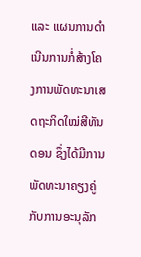ແລະ ແຜນການດໍາເນີນການກໍ່ສ້າງໂຄງການພັດທະນາເສດຖະກິດໃໝ່ສີທັນດອນ ຊຶ່ງໄດ້ມີການພັດທະນາຄຽງຄູ່ກັບການອະນຸລັກ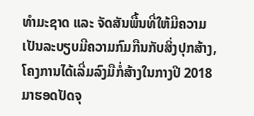ທໍາມະຊາດ ແລະ ຈັດສັນພື້ນທີ່ໃຫ້ມີຄວາມເປັນລະບຽບມີຄວາມກົມກືນກັບສິ່ງປຸກສ້າງ, ໂຄງການໄດ້ເລີ່ມລົງມືກໍ່ສ້າງໃນກາງປີ 2018 ມາຮອດປັດຈຸ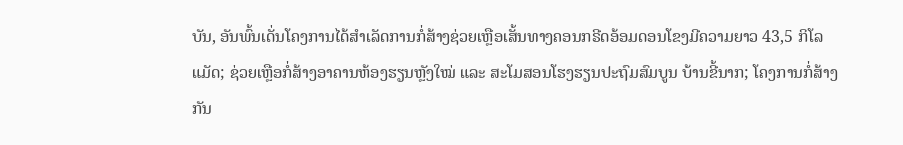ບັນ, ອັນພົ້ນເດັ່ນໂຄງການໄດ້ສໍາເລັດການກໍ່ສ້າງຊ່ວຍເຫຼືອເສັ້ນທາງຄອນກຣີດອ້ອມດອນໂຂງມີຄວາມຍາວ 43,5 ກິໂລແມັດ; ຊ່ວຍເຫຼືອກໍ່ສ້າງອາຄານຫ້ອງຮຽນຫຼັງໃໝ່ ແລະ ສະໂມສອນໂຮງຮຽນປະຖົມສົມບູນ ບ້ານຂີ້ນາກ; ໂຄງການກໍ່ສ້າງກັນ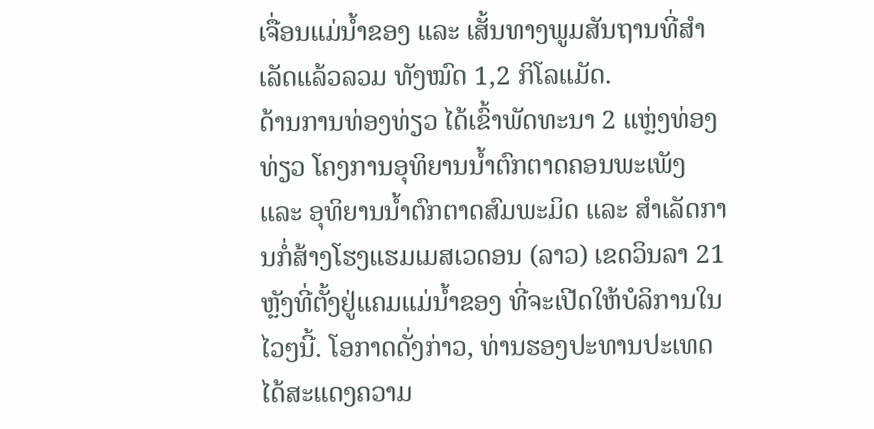ເຈື່ອນແມ່ນໍ້າຂອງ ແລະ ເສັ້ນທາງພູມສັນຖານທີ່ສຳເລັດແລ້ວລວມ ທັງໝົດ 1,2 ກິໂລແມັດ.
ດ້ານການທ່ອງທ່ຽວ ໄດ້ເຂົ້າພັດທະນາ 2 ແຫຼ່ງທ່ອງທ່ຽວ ໂຄງການອຸທິຍານນໍ້າຕົກຕາດຄອນພະເພັງ ແລະ ອຸທິຍານນໍ້າຕົກຕາດສົມພະມິດ ແລະ ສໍາເລັດການກໍ່ສ້າງໂຮງແຮມເມສເວດອນ (ລາວ) ເຂດວິນລາ 21 ຫຼັງທີ່ຕັ້ງຢູ່ແຄມແມ່ນໍ້າຂອງ ທີ່ຈະເປີດໃຫ້ບໍລິການໃນໄວໆນີ້. ໂອກາດດັ່ງກ່າວ, ທ່ານຮອງປະທານປະເທດ ໄດ້ສະແດງຄວາມ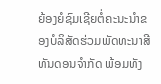ຍ້ອງຍໍຊົມເຊີຍຕໍ່ຄະນະນໍາຂອງບໍລິສັດຮ່ວມພັດທະນາສີທັນດອນຈໍາກັດ ພ້ອມທັງ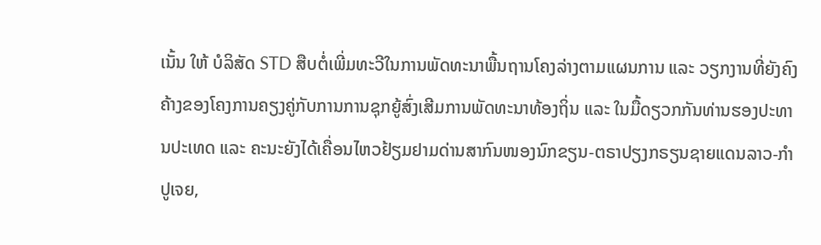ເນັ້ນ ໃຫ້ ບໍລິສັດ STD ສືບຕໍ່ເພີ່ມທະວີໃນການພັດທະນາພື້ນຖານໂຄງລ່າງຕາມແຜນການ ແລະ ວຽກງານທີ່ຍັງຄົງຄ້າງຂອງໂຄງການຄຽງຄູ່ກັບການການຊຸກຍູ້ສົ່ງເສີມການພັດທະນາທ້ອງຖິ່ນ ແລະ ໃນມື້ດຽວກກັນທ່ານຮອງປະທານປະເທດ ແລະ ຄະນະຍັງໄດ້ເຄື່ອນໄຫວຢ້ຽມຢາມດ່ານສາກົນໜອງນົກຂຽນ-ຕຣາປຽງກຣຽນຊາຍແດນລາວ-ກຳປູເຈຍ,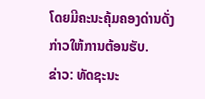ໂດຍມີຄະນະຄຸ້ມຄອງດ່ານດັ່ງກ່າວໃຫ້ການຕ້ອນຮັບ.
ຂ່າວ: ທັດຊະນະ